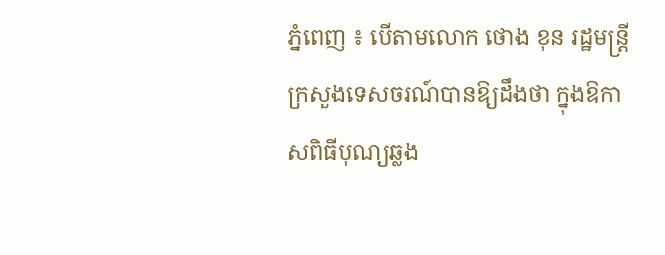ភ្នំពេញ ៖ បើតាមលោក ថោង ខុន រដ្ឋមន្ត្រីក្រសួងទេសចរណ៍បានឱ្យដឹងថា ក្នុងឱកាសពិធីបុណ្យឆ្លង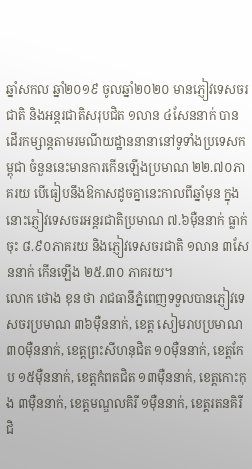ឆ្នាំសកល ឆ្នាំ២០១៩ ចូលឆ្នាំ២០២០ មានភ្ញៀវទេសចរជាតិ និងអន្តរជាតិសរុបជិត ១លាន ៤សែននាក់ បានដើរកម្សាន្ដតាមរមណីយដ្ឋាននានានៅទូទាំងប្រទេសកម្ពុជា ចំនួននេះមានការកើនឡើងប្រមាណ ២២.៧០ភាគរយ បើធៀបនឹងឱកាសដូចគ្នានេះកាលពីឆ្នាំមុន ក្នុងនោះភ្ញៀវទេសចរអន្តរជាតិប្រមាណ ៧.៦ម៉ឺននាក់ ធ្លាក់ចុះ ៨.៩០ភាគរយ និងភ្ញៀវទេសចរជាតិ ១លាន ៣សែននាក់ កើនឡើង ២៥.៣០ ភាគរយ។
លោក ថោង ខុន ថា រាជធានីភ្នំពេញទទួលបានភ្ញៀវទេសចរប្រមាណ ៣៦ម៉ឺននាក់, ខេត្ត សៀមរាបប្រមាណ ៣០ម៉ឺននាក់, ខេត្តព្រះសីហនុជិត ១០ម៉ឺននាក់, ខេត្តកែប ១៥ម៉ឺននាក់, ខេត្តកំពតជិត ១៣ម៉ឺននាក់, ខេត្តកោះកុង ៣ម៉ឺននាក់, ខេត្តមណ្ឌលគិរី ១ម៉ឺននាក់, ខេត្តរតនគិរីជិ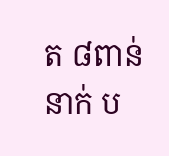ត ៨ពាន់នាក់ ប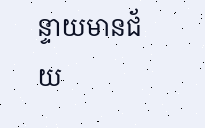ន្ទាយមានជ័យ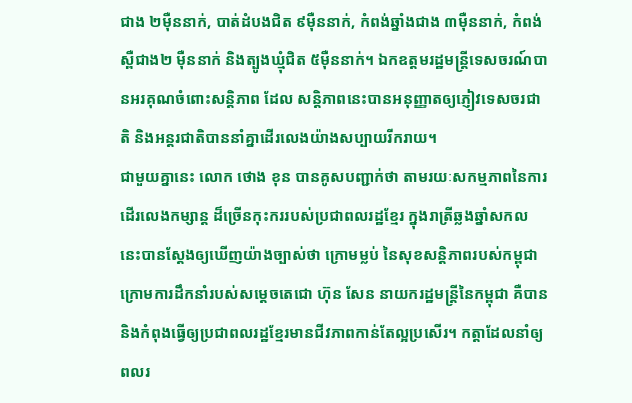ជាង ២ម៉ឺននាក់, បាត់ដំបងជិត ៩ម៉ឺននាក់, កំពង់ឆ្នាំងជាង ៣ម៉ឺននាក់, កំពង់ស្ពឺជាង២ ម៉ឺននាក់ និងត្បូងឃ្មុំជិត ៥ម៉ឺននាក់។ ឯកឧត្តមរដ្ឋមន្ត្រីទេសចរណ៍បានអរគុណចំពោះសន្តិភាព ដែល សន្តិភាពនេះបានអនុញ្ញាតឲ្យភ្ញៀវទេសចរជាតិ និងអន្តរជាតិបាននាំគ្នាដើរលេងយ៉ាងសប្បាយរីករាយ។
ជាមួយគ្នានេះ លោក ថោង ខុន បានគូសបញ្ជាក់ថា តាមរយៈសកម្មភាពនៃការដើរលេងកម្សាន្ត ដ៏ច្រើនកុះកររបស់ប្រជាពលរដ្ឋខ្មែរ ក្នុងរាត្រីឆ្លងឆ្នាំសកលនេះបានស្តែងឲ្យឃើញយ៉ាងច្បាស់ថា ក្រោមម្លប់ នៃសុខសន្តិភាពរបស់កម្ពុជា ក្រោមការដឹកនាំរបស់សម្តេចតេជោ ហ៊ុន សែន នាយករដ្ឋមន្រ្តីនៃកម្ពុជា គឺបាន និងកំពុងធ្វើឲ្យប្រជាពលរដ្ឋខ្មែរមានជីវភាពកាន់តែល្អប្រសើរ។ កត្តាដែលនាំឲ្យពលរ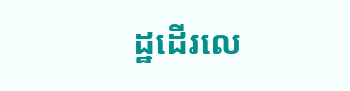ដ្ឋដើរលេ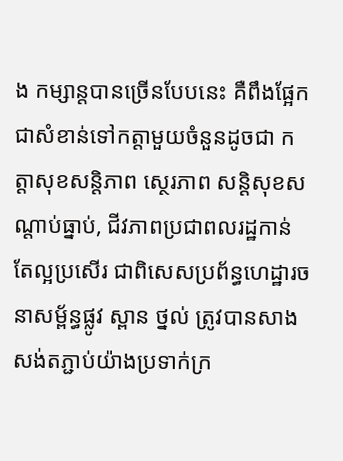ង កម្សាន្តបានច្រើនបែបនេះ គឺពឹងផ្អែកជាសំខាន់ទៅកត្តាមួយចំនួនដូចជា កត្តាសុខសន្តិភាព ស្ថេរភាព សន្តិសុខសណ្តាប់ធ្នាប់, ជីវភាពប្រជាពលរដ្ឋកាន់តែល្អប្រសើរ ជាពិសេសប្រព័ន្ធហេដ្ឋារចនាសម្ព័ន្ធផ្លូវ ស្ពាន ថ្នល់ ត្រូវបានសាងសង់តភ្ជាប់យ៉ាងប្រទាក់ក្រ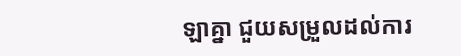ឡាគ្នា ជួយសម្រួលដល់ការ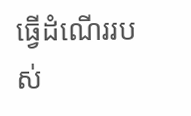ធ្វើដំណើររបស់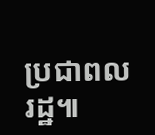ប្រជាពល រដ្ឋ៕